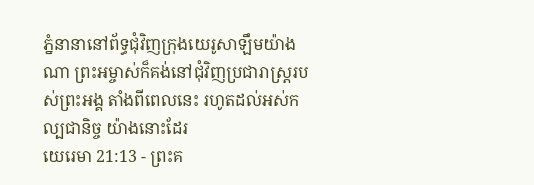ភ្នំនានានៅព័ទ្ធជុំវិញក្រុងយេរូសាឡឹមយ៉ាងណា ព្រះអម្ចាស់ក៏គង់នៅជុំវិញប្រជារាស្ត្ររបស់ព្រះអង្គ តាំងពីពេលនេះ រហូតដល់អស់កល្បជានិច្ច យ៉ាងនោះដែរ
យេរេមា 21:13 - ព្រះគ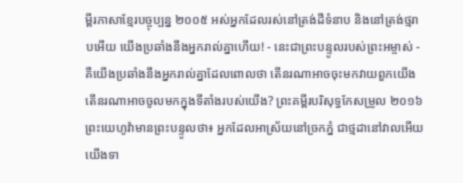ម្ពីរភាសាខ្មែរបច្ចុប្បន្ន ២០០៥ អស់អ្នកដែលរស់នៅត្រង់ដីទំនាប និងនៅត្រង់ថ្មរាបអើយ យើងប្រឆាំងនឹងអ្នករាល់គ្នាហើយ! - នេះជាព្រះបន្ទូលរបស់ព្រះអម្ចាស់ - គឺយើងប្រឆាំងនឹងអ្នករាល់គ្នាដែលពោលថា តើនរណាអាចចុះមកវាយពួកយើង តើនរណាអាចចូលមកក្នុងទីតាំងរបស់យើង? ព្រះគម្ពីរបរិសុទ្ធកែសម្រួល ២០១៦ ព្រះយេហូវ៉ាមានព្រះបន្ទូលថា៖ អ្នកដែលអាស្រ័យនៅច្រកភ្នំ ជាថ្មដានៅវាលអើយ យើងទា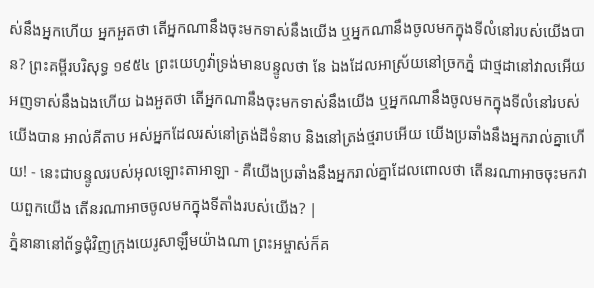ស់នឹងអ្នកហើយ អ្នកអួតថា តើអ្នកណានឹងចុះមកទាស់នឹងយើង ឬអ្នកណានឹងចូលមកក្នុងទីលំនៅរបស់យើងបាន? ព្រះគម្ពីរបរិសុទ្ធ ១៩៥៤ ព្រះយេហូវ៉ាទ្រង់មានបន្ទូលថា នែ ឯងដែលអាស្រ័យនៅច្រកភ្នំ ជាថ្មដានៅវាលអើយ អញទាស់នឹងឯងហើយ ឯងអួតថា តើអ្នកណានឹងចុះមកទាស់នឹងយើង ឬអ្នកណានឹងចូលមកក្នុងទីលំនៅរបស់យើងបាន អាល់គីតាប អស់អ្នកដែលរស់នៅត្រង់ដីទំនាប និងនៅត្រង់ថ្មរាបអើយ យើងប្រឆាំងនឹងអ្នករាល់គ្នាហើយ! - នេះជាបន្ទូលរបស់អុលឡោះតាអាឡា - គឺយើងប្រឆាំងនឹងអ្នករាល់គ្នាដែលពោលថា តើនរណាអាចចុះមកវាយពួកយើង តើនរណាអាចចូលមកក្នុងទីតាំងរបស់យើង? |
ភ្នំនានានៅព័ទ្ធជុំវិញក្រុងយេរូសាឡឹមយ៉ាងណា ព្រះអម្ចាស់ក៏គ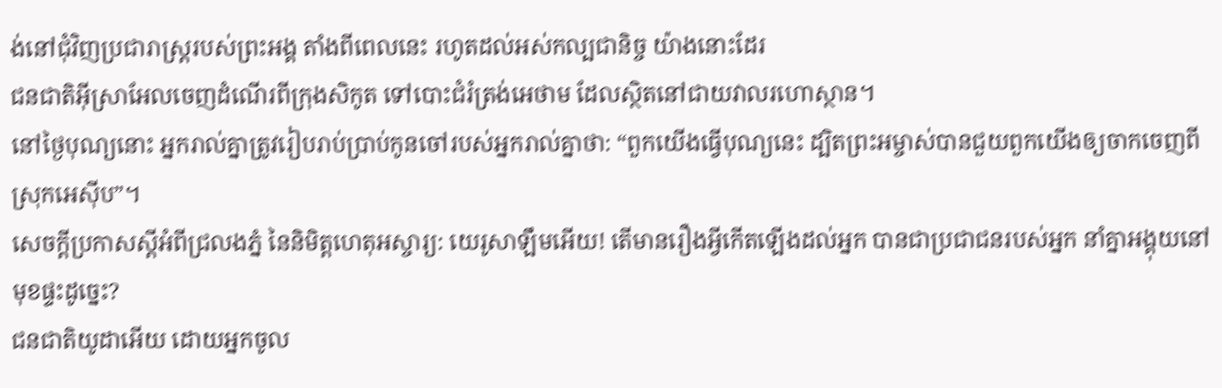ង់នៅជុំវិញប្រជារាស្ត្ររបស់ព្រះអង្គ តាំងពីពេលនេះ រហូតដល់អស់កល្បជានិច្ច យ៉ាងនោះដែរ
ជនជាតិអ៊ីស្រាអែលចេញដំណើរពីក្រុងសិកូត ទៅបោះជំរំត្រង់អេថាម ដែលស្ថិតនៅជាយវាលរហោស្ថាន។
នៅថ្ងៃបុណ្យនោះ អ្នករាល់គ្នាត្រូវរៀបរាប់ប្រាប់កូនចៅរបស់អ្នករាល់គ្នាថា: “ពួកយើងធ្វើបុណ្យនេះ ដ្បិតព្រះអម្ចាស់បានជួយពួកយើងឲ្យចាកចេញពីស្រុកអេស៊ីប”។
សេចក្ដីប្រកាសស្ដីអំពីជ្រលងភ្នំ នៃនិមិត្តហេតុអស្ចារ្យ: យេរូសាឡឹមអើយ! តើមានរឿងអ្វីកើតឡើងដល់អ្នក បានជាប្រជាជនរបស់អ្នក នាំគ្នាអង្គុយនៅមុខផ្ទះដូច្នេះ?
ជនជាតិយូដាអើយ ដោយអ្នកចូល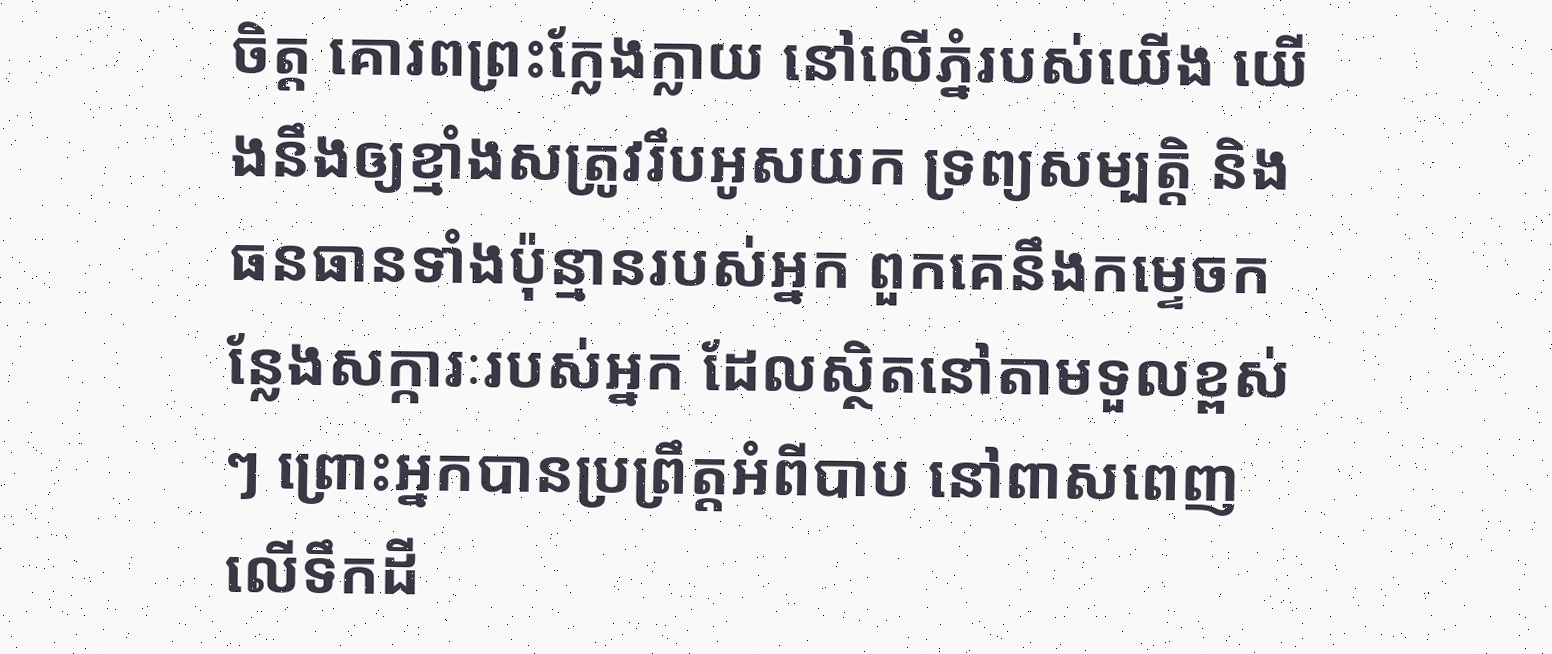ចិត្ត គោរពព្រះក្លែងក្លាយ នៅលើភ្នំរបស់យើង យើងនឹងឲ្យខ្មាំងសត្រូវរឹបអូសយក ទ្រព្យសម្បត្តិ និងធនធានទាំងប៉ុន្មានរបស់អ្នក ពួកគេនឹងកម្ទេចកន្លែងសក្ការៈរបស់អ្នក ដែលស្ថិតនៅតាមទួលខ្ពស់ៗ ព្រោះអ្នកបានប្រព្រឹត្តអំពីបាប នៅពាសពេញលើទឹកដី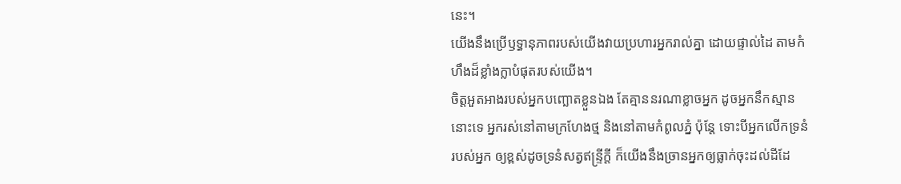នេះ។
យើងនឹងប្រើឫទ្ធានុភាពរបស់យើងវាយប្រហារអ្នករាល់គ្នា ដោយផ្ទាល់ដៃ តាមកំហឹងដ៏ខ្លាំងក្លាបំផុតរបស់យើង។
ចិត្តអួតអាងរបស់អ្នកបញ្ឆោតខ្លួនឯង តែគ្មាននរណាខ្លាចអ្នក ដូចអ្នកនឹកស្មាននោះទេ អ្នករស់នៅតាមក្រហែងថ្ម និងនៅតាមកំពូលភ្នំ ប៉ុន្តែ ទោះបីអ្នកលើកទ្រនំរបស់អ្នក ឲ្យខ្ពស់ដូចទ្រនំសត្វឥន្ទ្រីក្ដី ក៏យើងនឹងច្រានអ្នកឲ្យធ្លាក់ចុះដល់ដីដែ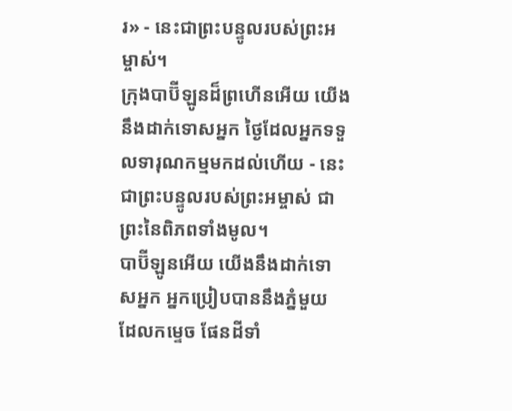រ» - នេះជាព្រះបន្ទូលរបស់ព្រះអម្ចាស់។
ក្រុងបាប៊ីឡូនដ៏ព្រហើនអើយ យើងនឹងដាក់ទោសអ្នក ថ្ងៃដែលអ្នកទទួលទារុណកម្មមកដល់ហើយ - នេះជាព្រះបន្ទូលរបស់ព្រះអម្ចាស់ ជាព្រះនៃពិភពទាំងមូល។
បាប៊ីឡូនអើយ យើងនឹងដាក់ទោសអ្នក អ្នកប្រៀបបាននឹងភ្នំមួយ ដែលកម្ទេច ផែនដីទាំ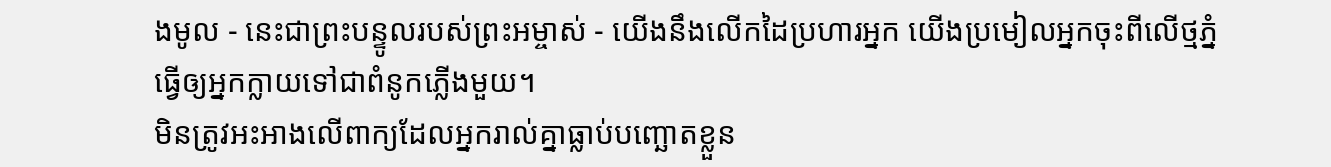ងមូល - នេះជាព្រះបន្ទូលរបស់ព្រះអម្ចាស់ - យើងនឹងលើកដៃប្រហារអ្នក យើងប្រមៀលអ្នកចុះពីលើថ្មភ្នំ ធ្វើឲ្យអ្នកក្លាយទៅជាពំនូកភ្លើងមួយ។
មិនត្រូវអះអាងលើពាក្យដែលអ្នករាល់គ្នាធ្លាប់បញ្ឆោតខ្លួន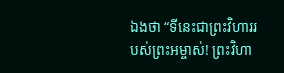ឯងថា “ទីនេះជាព្រះវិហាររបស់ព្រះអម្ចាស់! ព្រះវិហា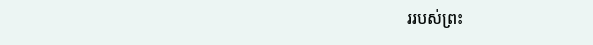ររបស់ព្រះ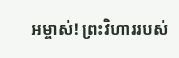អម្ចាស់! ព្រះវិហាររបស់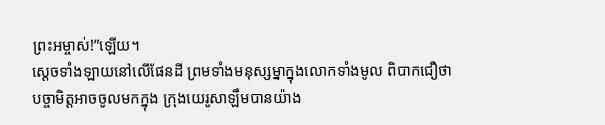ព្រះអម្ចាស់!”ឡើយ។
ស្ដេចទាំងឡាយនៅលើផែនដី ព្រមទាំងមនុស្សម្នាក្នុងលោកទាំងមូល ពិបាកជឿថា បច្ចាមិត្តអាចចូលមកក្នុង ក្រុងយេរូសាឡឹមបានយ៉ាង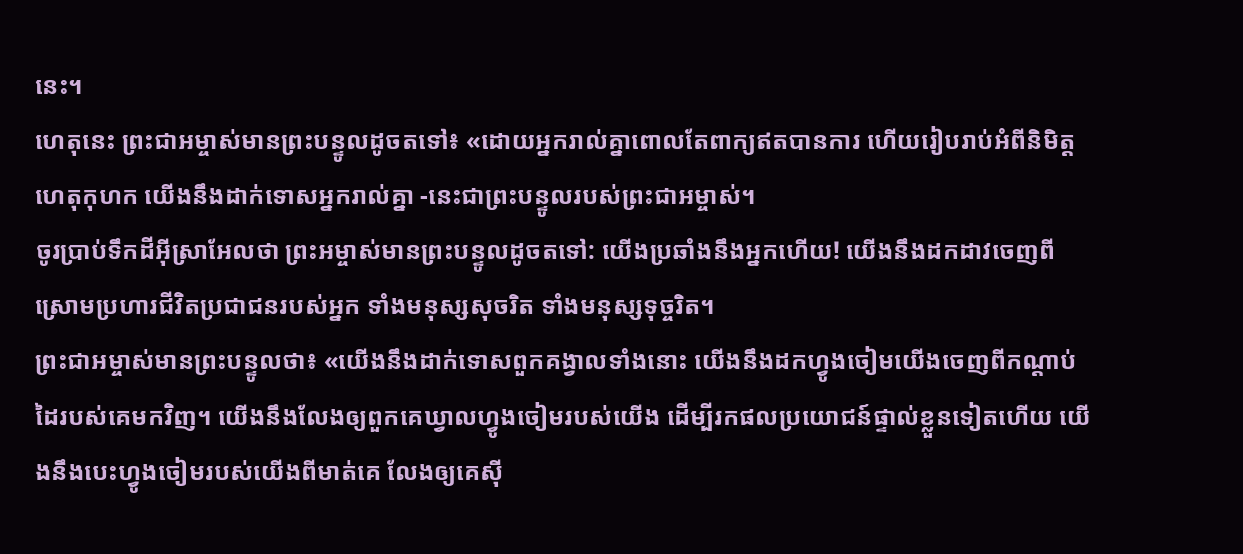នេះ។
ហេតុនេះ ព្រះជាអម្ចាស់មានព្រះបន្ទូលដូចតទៅ៖ «ដោយអ្នករាល់គ្នាពោលតែពាក្យឥតបានការ ហើយរៀបរាប់អំពីនិមិត្តហេតុកុហក យើងនឹងដាក់ទោសអ្នករាល់គ្នា -នេះជាព្រះបន្ទូលរបស់ព្រះជាអម្ចាស់។
ចូរប្រាប់ទឹកដីអ៊ីស្រាអែលថា ព្រះអម្ចាស់មានព្រះបន្ទូលដូចតទៅ: យើងប្រឆាំងនឹងអ្នកហើយ! យើងនឹងដកដាវចេញពីស្រោមប្រហារជីវិតប្រជាជនរបស់អ្នក ទាំងមនុស្សសុចរិត ទាំងមនុស្សទុច្ចរិត។
ព្រះជាអម្ចាស់មានព្រះបន្ទូលថា៖ «យើងនឹងដាក់ទោសពួកគង្វាលទាំងនោះ យើងនឹងដកហ្វូងចៀមយើងចេញពីកណ្ដាប់ដៃរបស់គេមកវិញ។ យើងនឹងលែងឲ្យពួកគេឃ្វាលហ្វូងចៀមរបស់យើង ដើម្បីរកផលប្រយោជន៍ផ្ទាល់ខ្លួនទៀតហើយ យើងនឹងបេះហ្វូងចៀមរបស់យើងពីមាត់គេ លែងឲ្យគេស៊ី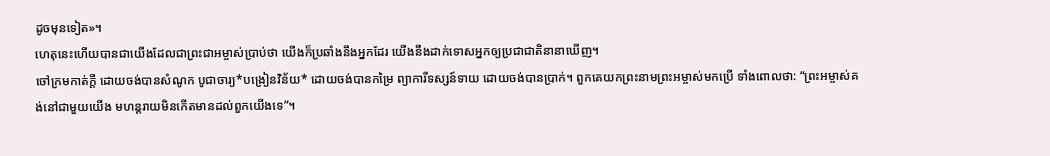ដូចមុនទៀត»។
ហេតុនេះហើយបានជាយើងដែលជាព្រះជាអម្ចាស់ប្រាប់ថា យើងក៏ប្រឆាំងនឹងអ្នកដែរ យើងនឹងដាក់ទោសអ្នកឲ្យប្រជាជាតិនានាឃើញ។
ចៅក្រមកាត់ក្ដី ដោយចង់បានសំណូក បូជាចារ្យ*បង្រៀនវិន័យ* ដោយចង់បានកម្រៃ ព្យាការីទស្សន៍ទាយ ដោយចង់បានប្រាក់។ ពួកគេយកព្រះនាមព្រះអម្ចាស់មកប្រើ ទាំងពោលថា: “ព្រះអម្ចាស់គង់នៅជាមួយយើង មហន្តរាយមិនកើតមានដល់ពួកយើងទេ”។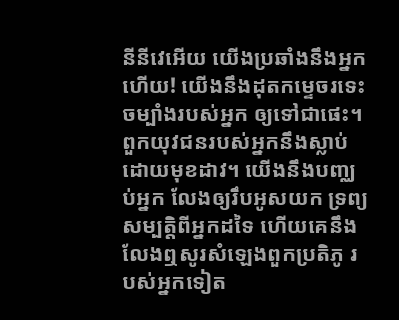នីនីវេអើយ យើងប្រឆាំងនឹងអ្នកហើយ! យើងនឹងដុតកម្ទេចរទេះចម្បាំងរបស់អ្នក ឲ្យទៅជាផេះ។ ពួកយុវជនរបស់អ្នកនឹងស្លាប់ដោយមុខដាវ។ យើងនឹងបញ្ឈប់អ្នក លែងឲ្យរឹបអូសយក ទ្រព្យសម្បត្តិពីអ្នកដទៃ ហើយគេនឹងលែងឮសូរសំឡេងពួកប្រតិភូ របស់អ្នកទៀត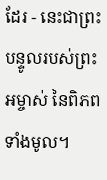ដែរ - នេះជាព្រះបន្ទូលរបស់ព្រះអម្ចាស់ នៃពិភពទាំងមូល។